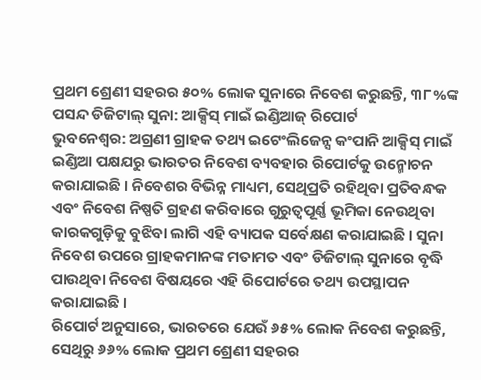ପ୍ରଥମ ଶ୍ରେଣୀ ସହରର ୫୦% ଲୋକ ସୁନାରେ ନିବେଶ କରୁଛନ୍ତି, ୩୮%ଙ୍କ ପସନ୍ଦ ଡିଜିଟାଲ୍ ସୁନା: ଆକ୍ସିସ୍ ମାଇଁ ଇଣ୍ଡିଆଜ୍ ରିପୋର୍ଟ
ଭୁବନେଶ୍ୱର: ଅଗ୍ରଣୀ ଗ୍ରାହକ ତଥ୍ୟ ଇଟେଂଲିଜେନ୍ସ କଂପାନି ଆକ୍ସିସ୍ ମାଇଁ ଇଣ୍ଡିଆ ପକ୍ଷଯରୁ ଭାରତର ନିବେଶ ବ୍ୟବହାର ରିପୋର୍ଟକୁ ଉନ୍ମୋଚନ କରାଯାଇଛି । ନିବେଶର ବିଭିନ୍ନ ମାଧ୍ୟମ, ସେଥିପ୍ରତି ରହିଥିବା ପ୍ରତିବନ୍ଧକ ଏବଂ ନିବେଶ ନିଷ୍ପତି ଗ୍ରହଣ କରିବାରେ ଗୁରୁତ୍ୱପୂର୍ଣ୍ଣ ଭୂମିକା ନେଉଥିବା କାରକଗୁଡ଼ିକୁ ବୁଝିବା ଲାଗି ଏହି ବ୍ୟାପକ ସର୍ବେକ୍ଷଣ କରାଯାଇଛି । ସୁନା ନିବେଶ ଉପରେ ଗ୍ରାହକମାନଙ୍କ ମତାମତ ଏବଂ ଡିଜିଟାଲ୍ ସୁନାରେ ବୃଦ୍ଧି ପାଉଥିବା ନିବେଶ ବିଷୟରେ ଏହି ରିପୋର୍ଟରେ ତଥ୍ୟ ଉପସ୍ଥାପନ କରାଯାଇଛି ।
ରିପୋର୍ଟ ଅନୁସାରେ, ଭାରତରେ ଯେଉଁ ୬୫% ଲୋକ ନିବେଶ କରୁଛନ୍ତି, ସେଥିରୁ ୬୬% ଲୋକ ପ୍ରଥମ ଶ୍ରେଣୀ ସହରର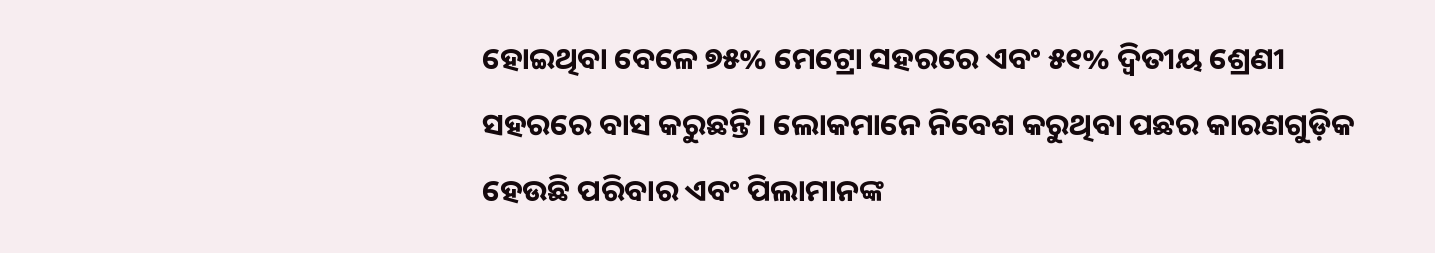ହୋଇଥିବା ବେଳେ ୭୫% ମେଟ୍ରୋ ସହରରେ ଏବଂ ୫୧% ଦ୍ୱିତୀୟ ଶ୍ରେଣୀ ସହରରେ ବାସ କରୁଛନ୍ତି । ଲୋକମାନେ ନିବେଶ କରୁଥିବା ପଛର କାରଣଗୁଡ଼ିକ ହେଉଛି ପରିବାର ଏବଂ ପିଲାମାନଙ୍କ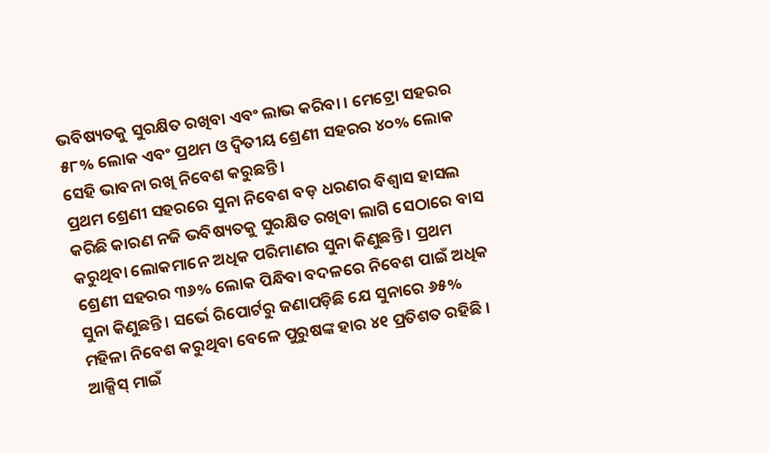ଭବିଷ୍ୟତକୁ ସୁରକ୍ଷିତ ରଖିବା ଏବଂ ଲାଭ କରିବା । ମେଟ୍ରୋ ସହରର ୫୮% ଲୋକ ଏବଂ ପ୍ରଥମ ଓ ଦ୍ୱିତୀୟ ଶ୍ରେଣୀ ସହରର ୪୦% ଲୋକ ସେହି ଭାବନା ରଖି ନିବେଶ କରୁଛନ୍ତି ।
ପ୍ରଥମ ଶ୍ରେଣୀ ସହରରେ ସୁନା ନିବେଶ ବଡ଼ ଧରଣର ବିଶ୍ୱାସ ହାସଲ କରିଛି କାରଣ ନଜି ଭବିଷ୍ୟତକୁ ସୁରକ୍ଷିତ ରଖିବା ଲାଗି ସେଠାରେ ବାସ କରୁଥିବା ଲୋକମାନେ ଅଧିକ ପରିମାଣର ସୁନା କିଣୁଛନ୍ତି । ପ୍ରଥମ ଶ୍ରେଣୀ ସହରର ୩୬% ଲୋକ ପିନ୍ଧିବା ବଦଳରେ ନିବେଶ ପାଇଁ ଅଧିକ ସୁନା କିଣୁଛନ୍ତି । ସର୍ଭେ ରିପୋର୍ଟରୁ ଜଣାପଡ଼ିଛି ଯେ ସୁନାରେ ୬୫% ମହିଳା ନିବେଶ କରୁଥିବା ବେଳେ ପୁରୁଷଙ୍କ ହାର ୪୧ ପ୍ରତିଶତ ରହିଛି ।
ଆକ୍ସିସ୍ ମାଇଁ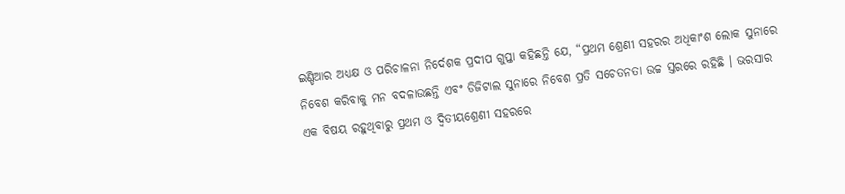ଇଣ୍ଡିଆର ଅଧ୍ୟକ୍ଷ ଓ ପରିଚାଳନା ନିର୍ଦେଶକ ପ୍ରଦୀପ ଗୁପ୍ତା କହିଛନ୍ତି ଯେ, “ପ୍ରଥମ ଶ୍ରେଣୀ ସହରର ଅଧିକାଂଶ ଲୋକ ସୁନାରେ ନିବେଶ କରିବାକୁ ମନ ବଦଳାଉଛନ୍ତି ଏବଂ ଡିଜିଟାଲ ସୁନାରେ ନିବେଶ ପ୍ରତି ସଚେତନତା ଉଚ୍ଚ ସ୍ତରରେ ରହିଛି । ଭରସାର ଏକ ବିଷୟ ରହୁଥିବାରୁ ପ୍ରଥମ ଓ ଦ୍ୱିତୀୟଶ୍ରେଣୀ ସହରରେ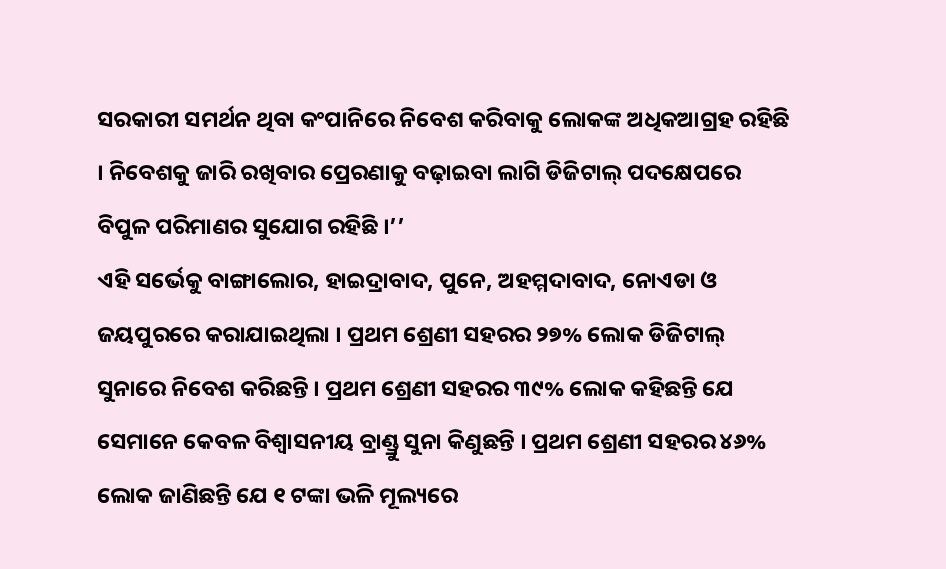ସରକାରୀ ସମର୍ଥନ ଥିବା କଂପାନିରେ ନିବେଶ କରିବାକୁ ଲୋକଙ୍କ ଅଧିକଆଗ୍ରହ ରହିଛି । ନିବେଶକୁ ଜାରି ରଖିବାର ପ୍ରେରଣାକୁ ବଢ଼ାଇବା ଲାଗି ଡିଜିଟାଲ୍ ପଦକ୍ଷେପରେ ବିପୁଳ ପରିମାଣର ସୁଯୋଗ ରହିଛି ।’’
ଏହି ସର୍ଭେକୁ ବାଙ୍ଗାଲୋର, ହାଇଦ୍ରାବାଦ, ପୁନେ, ଅହମ୍ମଦାବାଦ, ନୋଏଡା ଓ ଜୟପୁରରେ କରାଯାଇଥିଲା । ପ୍ରଥମ ଶ୍ରେଣୀ ସହରର ୨୭% ଲୋକ ଡିଜିଟାଲ୍ ସୁନାରେ ନିବେଶ କରିଛନ୍ତି । ପ୍ରଥମ ଶ୍ରେଣୀ ସହରର ୩୯% ଲୋକ କହିଛନ୍ତି ଯେ ସେମାନେ କେବଳ ବିଶ୍ୱାସନୀୟ ବ୍ରାଣ୍ଡ୍ରୁ ସୁନା କିଣୁଛନ୍ତି । ପ୍ରଥମ ଶ୍ରେଣୀ ସହରର ୪୬% ଲୋକ ଜାଣିଛନ୍ତି ଯେ ୧ ଟଙ୍କା ଭଳି ମୂଲ୍ୟରେ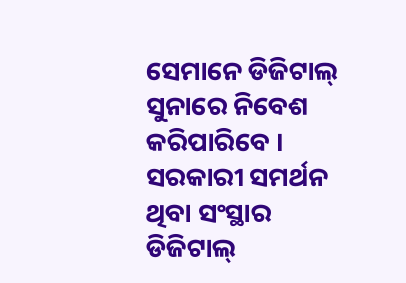ସେମାନେ ଡିଜିଟାଲ୍ ସୁନାରେ ନିବେଶ କରିପାରିବେ । ସରକାରୀ ସମର୍ଥନ ଥିବା ସଂସ୍ଥାର ଡିଜିଟାଲ୍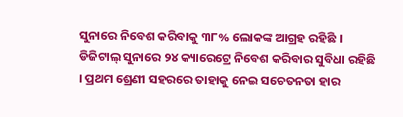ସୁନାରେ ନିବେଶ କରିବାକୁ ୩୮% ଲୋକଙ୍କ ଆଗ୍ରହ ରହିଛି । ଡିଜିଟାଲ୍ ସୁନାରେ ୨୪ କ୍ୟାରେଟ୍ରେ ନିବେଶ କରିବାର ସୁବିଧା ରହିଛି । ପ୍ରଥମ ଶ୍ରେଣୀ ସହରରେ ତାହାକୁ ନେଇ ସଚେତନତା ହାର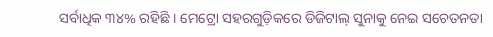ସର୍ବାଧିକ ୩୪% ରହିଛି । ମେଟ୍ରୋ ସହରଗୁଡ଼ିକରେ ଡିଜିଟାଲ୍ ସୁନାକୁ ନେଇ ସଚେତନତା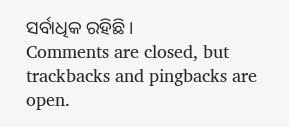ସର୍ବାଧିକ ରହିଛି ।
Comments are closed, but trackbacks and pingbacks are open.